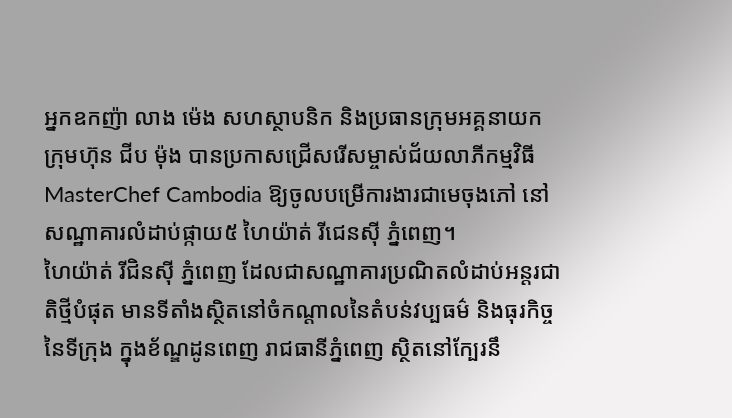អ្នកឧកញ៉ា លាង ម៉េង សហស្ថាបនិក និងប្រធានក្រុមអគ្គនាយក ក្រុមហ៊ុន ជីប ម៉ុង បានប្រកាសជ្រើសរើសម្ចាស់ជ័យលាភីកម្មវិធី MasterChef Cambodia ឱ្យចូលបម្រើការងារជាមេចុងភៅ នៅសណ្ឋាគារលំដាប់ផ្កាយ៥ ហៃយ៉ាត់ រីជេនសុី ភ្នំពេញ។
ហៃយ៉ាត់ រីជិនស៊ី ភ្នំពេញ ដែលជាសណ្ឋាគារប្រណិតលំដាប់អន្តរជាតិថ្មីបំផុត មានទីតាំងស្ថិតនៅចំកណ្តាលនៃតំបន់វប្បធម៌ និងធុរកិច្ចនៃទីក្រុង ក្នុងខ័ណ្ឌដូនពេញ រាជធានីភ្នំពេញ ស្ថិតនៅក្បែរនឹ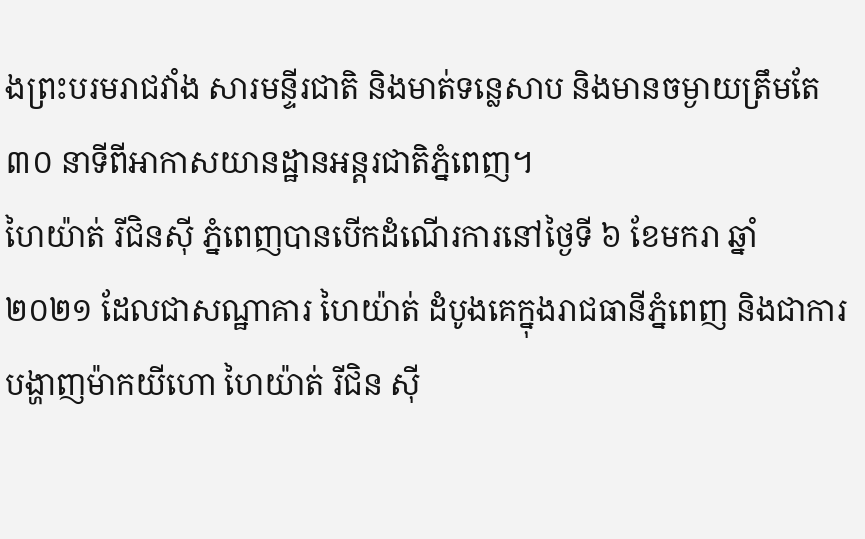ងព្រះបរមរាជវាំង សារមន្ទីរជាតិ និងមាត់ទន្លេសាប និងមានចម្ងាយត្រឹមតែ ៣០ នាទីពីអាកាសយានដ្ឋានអន្តរជាតិភ្នំពេញ។
ហៃយ៉ាត់ រីជិនស៊ី ភ្នំពេញបានបើកដំណើរការនៅថ្ងៃទី ៦ ខែមករា ឆ្នាំ ២០២១ ដែលជាសណ្ឋាគារ ហៃយ៉ាត់ ដំបូងគេក្នុងរាជធានីភ្នំពេញ និងជាការបង្ហាញម៉ាកយីហោ ហៃយ៉ាត់ រីជិន ស៊ី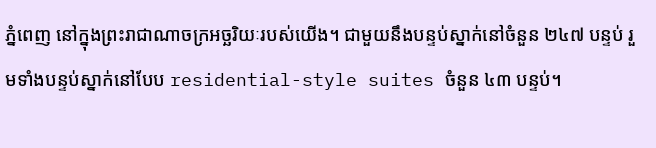ភ្នំពេញ នៅក្នុងព្រះរាជាណាចក្រអច្ឆរិយៈរបស់យើង។ ជាមួយនឹងបន្ទប់ស្នាក់នៅចំនួន ២៤៧ បន្ទប់ រួមទាំងបន្ទប់ស្នាក់នៅបែប residential-style suites ចំនួន ៤៣ បន្ទប់។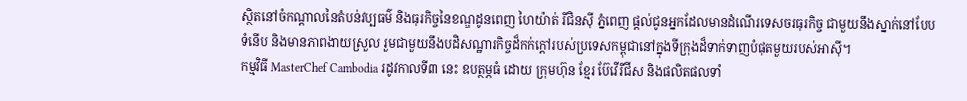ស្ថិតនៅចំកណ្តាលនៃតំបន់វប្បធម៌ និងធុរកិច្ចនៃខណ្ឌដូនពេញ ហៃយ៉ាត់ រីជិនស៊ី ភ្នំពេញ ផ្តល់ជូនអ្នកដែលមានដំណើរទេសចរធុរកិច្ច ជាមួយនឹងស្នាក់នៅបែបទំនើប និងមានភាពងាយស្រួល រួមជាមួយនឹងបដិសណ្ឋារកិច្ចដ៏កក់ក្តៅរបស់ប្រទេសកម្ពុជានៅក្នុងទីក្រុងដ៏ទាក់ទាញបំផុតមួយរបស់អាស៊ី។
កម្មវិធី MasterChef Cambodia រដូវកាលទី៣ នេះ ឧបត្ថម្ភធំ ដោយ ក្រុមហ៊ុន ខ្មែរ ប៊ែវើរីជីស និងផលិតផលទាំ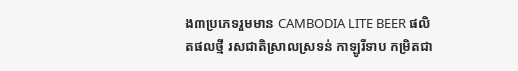ង៣ប្រភេទរួមមាន CAMBODIA LITE BEER ផលិតផលថ្មី រសជាតិស្រាលស្រទន់ កាឡូរីទាប កម្រិតជា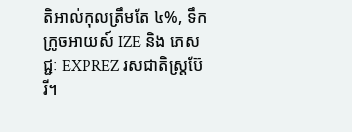តិអាល់កុលត្រឹមតែ ៤%, ទឹកក្រូចអាយស៍ IZE និង ភេសជ្ជៈ EXPREZ រសជាតិស្រ្តប៊ែរី។